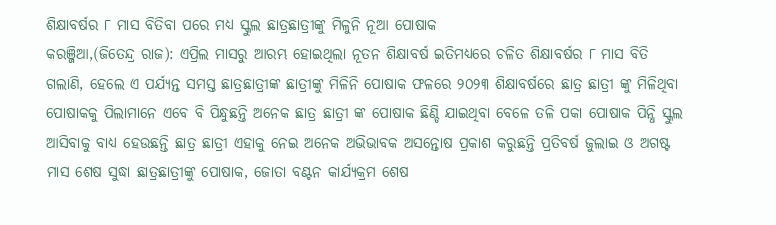ଶିକ୍ଷାବର୍ଷର ୮ ମାସ ବିତିବା ପରେ ମଧ୍ୟ ସ୍କୁଲ ଛାତ୍ରଛାତ୍ରୀଙ୍କୁ ମିଳୁନି ନୂଆ ପୋଷାକ
କରଞ୍ଜିଆ,(ଜିତେନ୍ଦ୍ର ରାଜ): ଏପ୍ରିଲ ମାସରୁ ଆରମ୍ଭ ହୋଇଥିଲା ନୂତନ ଶିକ୍ଷାବର୍ଷ ଇତିମଧ୍ୟରେ ଚଳିତ ଶିକ୍ଷାବର୍ଷର ୮ ମାସ ବିତି ଗଲାଣି, ହେଲେ ଏ ପର୍ଯ୍ୟନ୍ତ ସମସ୍ତ ଛାତ୍ରଛାତ୍ରୀଙ୍କ ଛାତ୍ରୀଙ୍କୁ ମିଳିନି ପୋଷାକ ଫଳରେ ୨୦୨୩ ଶିକ୍ଷାବର୍ଷରେ ଛାତ୍ର ଛାତ୍ରୀ ଙ୍କୁ ମିଳିଥିବା ପୋଷାକକୁ ପିଲାମାନେ ଏବେ ବି ପିନ୍ଧୁଛନ୍ତି ଅନେକ ଛାତ୍ର ଛାତ୍ରୀ ଙ୍କ ପୋଷାକ ଛିଣ୍ଡି ଯାଇଥିବା ବେଳେ ତଳି ପକା ପୋଷାକ ପିନ୍ଧି ସ୍କୁଲ ଆସିବାକୁ ବାଧ୍ୟ ହେଉଛନ୍ତି ଛାତ୍ର ଛାତ୍ରୀ ଏହାକୁ ନେଇ ଅନେକ ଅଭିଭାବକ ଅସନ୍ତୋଷ ପ୍ରକାଶ କରୁଛନ୍ତି ପ୍ରତିବର୍ଷ ଜୁଲାଇ ଓ ଅଗଷ୍ଟ ମାସ ଶେଷ ସୁଦ୍ଧା ଛାତ୍ରଛାତ୍ରୀଙ୍କୁ ପୋଷାକ, ଜୋତା ବଣ୍ଟନ କାର୍ଯ୍ୟକ୍ରମ ଶେଷ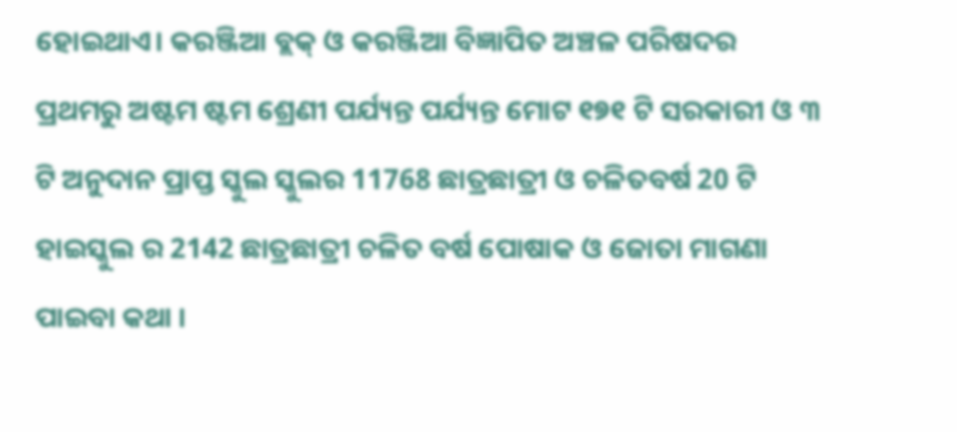ହୋଇଥାଏ। କରଞ୍ଜିଆ ବ୍ଲକ୍ ଓ କରଞ୍ଜିଆ ବିଜ୍ଞାପିତ ଅଞ୍ଚଳ ପରିଷଦର ପ୍ରଥମରୁ ଅଷ୍ଟମ ଷ୍ଟମ ଶ୍ରେଣୀ ପର୍ଯ୍ୟନ୍ତ ପର୍ଯ୍ୟନ୍ତ ମୋଟ ୧୭୧ ଟି ସରକାରୀ ଓ ୩ ଟି ଅନୁଦାନ ପ୍ରାପ୍ତ ସ୍କୁଲ ସ୍କୁଲର 11768 ଛାତ୍ରଛାତ୍ରୀ ଓ ଚଳିତବର୍ଷ 20 ଟି ହାଇସ୍କୁଲ ର 2142 ଛାତ୍ରଛାତ୍ରୀ ଚଳିତ ବର୍ଷ ପୋଷାକ ଓ ଜୋତା ମାଗଣା ପାଇବା କଥା ।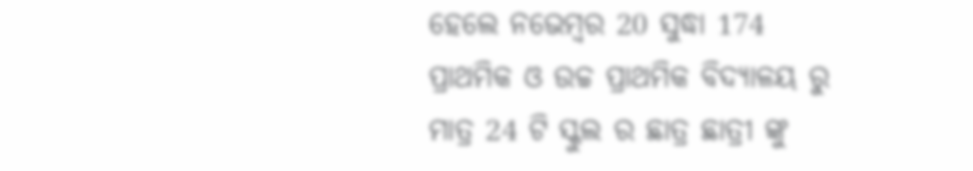ହେଲେ ନଭେମ୍ବର 20 ସୁଦ୍ଧା 174 ପ୍ରାଥମିକ ଓ ଉଚ୍ଚ ପ୍ରାଥମିକ ବିଦ୍ୟାଳୟ ରୁ ମାତ୍ର 24 ଟି ସ୍କୁଲ ର ଛାତ୍ର ଛାତ୍ରୀ ଙ୍କୁ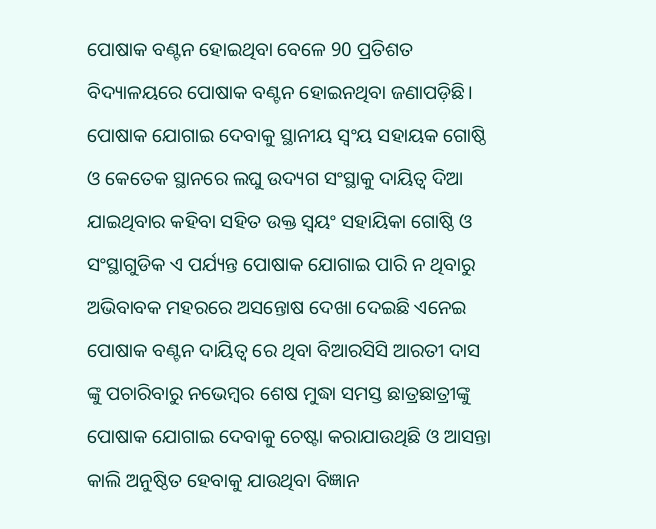ପୋଷାକ ବଣ୍ଟନ ହୋଇଥିବା ବେଳେ 90 ପ୍ରତିଶତ ବିଦ୍ୟାଳୟରେ ପୋଷାକ ବଣ୍ଟନ ହୋଇନଥିବା ଜଣାପଡ଼ିଛି।
ପୋଷାକ ଯୋଗାଇ ଦେବାକୁ ସ୍ଥାନୀୟ ସ୍ଵଂୟ ସହାୟକ ଗୋଷ୍ଠି ଓ କେତେକ ସ୍ଥାନରେ ଲଘୁ ଉଦ୍ୟଗ ସଂସ୍ଥାକୁ ଦାୟିତ୍ବ ଦିଆ ଯାଇଥିବାର କହିବା ସହିତ ଉକ୍ତ ସ୍ୱୟଂ ସହାୟିକା ଗୋଷ୍ଠି ଓ ସଂସ୍ଥାଗୁଡିକ ଏ ପର୍ଯ୍ୟନ୍ତ ପୋଷାକ ଯୋଗାଇ ପାରି ନ ଥିବାରୁ ଅଭିବାବକ ମହରରେ ଅସନ୍ତୋଷ ଦେଖା ଦେଇଛି ଏନେଇ ପୋଷାକ ବଣ୍ଟନ ଦାୟିତ୍ୱ ରେ ଥିବା ବିଆରସିସି ଆରତୀ ଦାସ ଙ୍କୁ ପଚାରିବାରୁ ନଭେମ୍ବର ଶେଷ ମୁଦ୍ଧା ସମସ୍ତ ଛାତ୍ରଛାତ୍ରୀଙ୍କୁ ପୋଷାକ ଯୋଗାଇ ଦେବାକୁ ଚେଷ୍ଟା କରାଯାଉଥିଛି ଓ ଆସନ୍ତା କାଲି ଅନୁଷ୍ଠିତ ହେବାକୁ ଯାଉଥିବା ବିଜ୍ଞାନ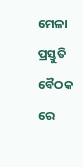ମେଳା ପ୍ରସ୍ତୁତି ବୈଠକ ରେ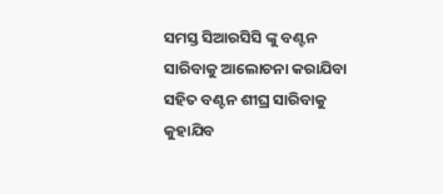ସମସ୍ତ ସିଆରସିସି ଙ୍କୁ ବଣ୍ଟନ ସାରିବାକୁ ଆଲୋଚନା କରାଯିବା ସହିତ ବଣ୍ଟନ ଶୀଘ୍ର ସାରିବାକୁ କୁହାଯିବ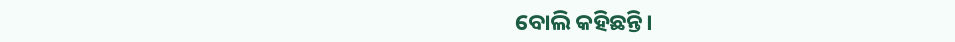ବୋଲି କହିଛନ୍ତି।